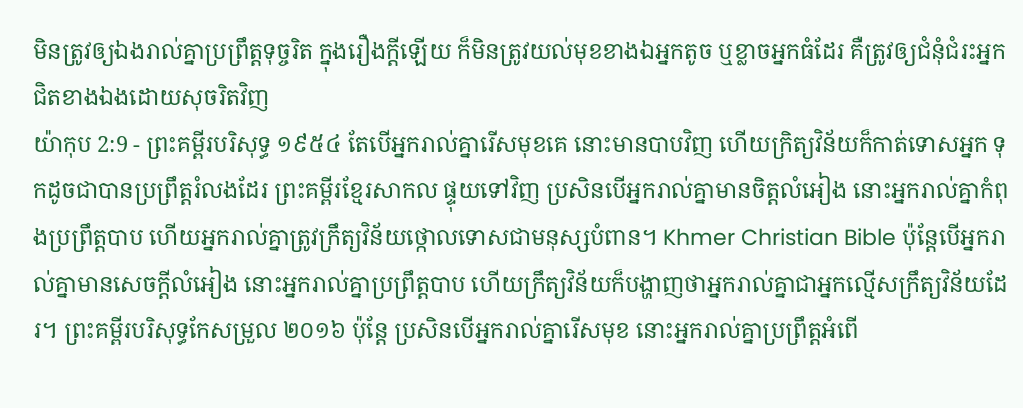មិនត្រូវឲ្យឯងរាល់គ្នាប្រព្រឹត្តទុច្ចរិត ក្នុងរឿងក្តីឡើយ ក៏មិនត្រូវយល់មុខខាងឯអ្នកតូច ឬខ្លាចអ្នកធំដែរ គឺត្រូវឲ្យជំនុំជំរះអ្នកជិតខាងឯងដោយសុចរិតវិញ
យ៉ាកុប 2:9 - ព្រះគម្ពីរបរិសុទ្ធ ១៩៥៤ តែបើអ្នករាល់គ្នារើសមុខគេ នោះមានបាបវិញ ហើយក្រិត្យវិន័យក៏កាត់ទោសអ្នក ទុកដូចជាបានប្រព្រឹត្តរំលងដែរ ព្រះគម្ពីរខ្មែរសាកល ផ្ទុយទៅវិញ ប្រសិនបើអ្នករាល់គ្នាមានចិត្តលំអៀង នោះអ្នករាល់គ្នាកំពុងប្រព្រឹត្តបាប ហើយអ្នករាល់គ្នាត្រូវក្រឹត្យវិន័យថ្កោលទោសជាមនុស្សបំពាន។ Khmer Christian Bible ប៉ុន្ដែបើអ្នករាល់គ្នាមានសេចក្ដីលំអៀង នោះអ្នករាល់គ្នាប្រព្រឹត្ដបាប ហើយក្រឹត្យវិន័យក៏បង្ហាញថាអ្នករាល់គ្នាជាអ្នកល្មើសក្រឹត្យវិន័យដែរ។ ព្រះគម្ពីរបរិសុទ្ធកែសម្រួល ២០១៦ ប៉ុន្ដែ ប្រសិនបើអ្នករាល់គ្នារើសមុខ នោះអ្នករាល់គ្នាប្រព្រឹត្តអំពើ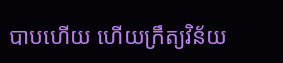បាបហើយ ហើយក្រឹត្យវិន័យ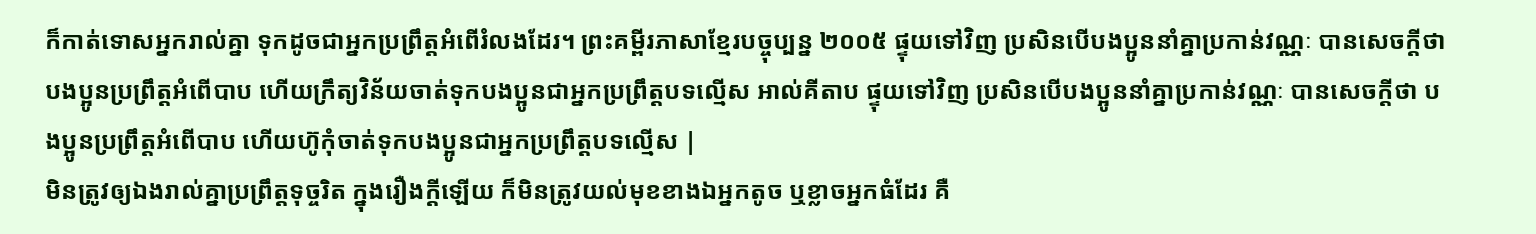ក៏កាត់ទោសអ្នករាល់គ្នា ទុកដូចជាអ្នកប្រព្រឹត្តអំពើរំលងដែរ។ ព្រះគម្ពីរភាសាខ្មែរបច្ចុប្បន្ន ២០០៥ ផ្ទុយទៅវិញ ប្រសិនបើបងប្អូននាំគ្នាប្រកាន់វណ្ណៈ បានសេចក្ដីថា បងប្អូនប្រព្រឹត្តអំពើបាប ហើយក្រឹត្យវិន័យចាត់ទុកបងប្អូនជាអ្នកប្រព្រឹត្តបទល្មើស អាល់គីតាប ផ្ទុយទៅវិញ ប្រសិនបើបងប្អូននាំគ្នាប្រកាន់វណ្ណៈ បានសេចក្ដីថា បងប្អូនប្រព្រឹត្ដអំពើបាប ហើយហ៊ូកុំចាត់ទុកបងប្អូនជាអ្នកប្រព្រឹត្ដបទល្មើស |
មិនត្រូវឲ្យឯងរាល់គ្នាប្រព្រឹត្តទុច្ចរិត ក្នុងរឿងក្តីឡើយ ក៏មិនត្រូវយល់មុខខាងឯអ្នកតូច ឬខ្លាចអ្នកធំដែរ គឺ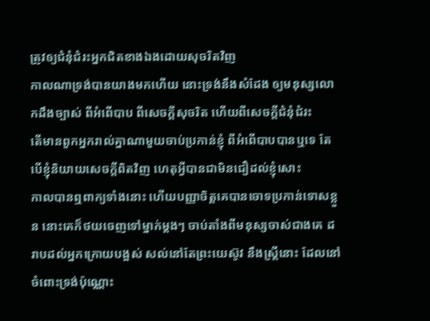ត្រូវឲ្យជំនុំជំរះអ្នកជិតខាងឯងដោយសុចរិតវិញ
កាលណាទ្រង់បានយាងមកហើយ នោះទ្រង់នឹងសំដែង ឲ្យមនុស្សលោកដឹងច្បាស់ ពីអំពើបាប ពីសេចក្ដីសុចរិត ហើយពីសេចក្ដីជំនុំជំរះ
តើមានពួកអ្នករាល់គ្នាណាមួយចាប់ប្រកាន់ខ្ញុំ ពីអំពើបាបបានឬទេ តែបើខ្ញុំនិយាយសេចក្ដីពិតវិញ ហេតុអ្វីបានជាមិនជឿដល់ខ្ញុំសោះ
កាលបានឮពាក្យទាំងនោះ ហើយបញ្ញាចិត្តគេបានចោទប្រកាន់ទោសខ្លួន នោះគេក៏ថយចេញទៅម្នាក់ម្តងៗ ចាប់តាំងពីមនុស្សចាស់ជាងគេ ដរាបដល់អ្នកក្រោយបង្អស់ សល់នៅតែព្រះយេស៊ូវ នឹងស្ត្រីនោះ ដែលនៅចំពោះទ្រង់ប៉ុណ្ណោះ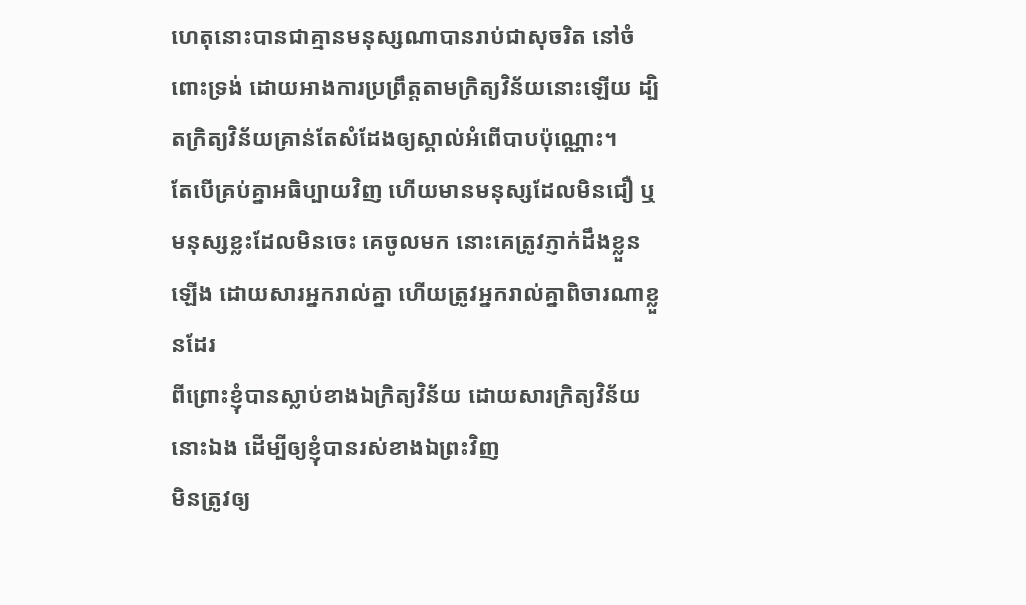ហេតុនោះបានជាគ្មានមនុស្សណាបានរាប់ជាសុចរិត នៅចំពោះទ្រង់ ដោយអាងការប្រព្រឹត្តតាមក្រិត្យវិន័យនោះឡើយ ដ្បិតក្រិត្យវិន័យគ្រាន់តែសំដែងឲ្យស្គាល់អំពើបាបប៉ុណ្ណោះ។
តែបើគ្រប់គ្នាអធិប្បាយវិញ ហើយមានមនុស្សដែលមិនជឿ ឬមនុស្សខ្លះដែលមិនចេះ គេចូលមក នោះគេត្រូវភ្ញាក់ដឹងខ្លួនឡើង ដោយសារអ្នករាល់គ្នា ហើយត្រូវអ្នករាល់គ្នាពិចារណាខ្លួនដែរ
ពីព្រោះខ្ញុំបានស្លាប់ខាងឯក្រិត្យវិន័យ ដោយសារក្រិត្យវិន័យនោះឯង ដើម្បីឲ្យខ្ញុំបានរស់ខាងឯព្រះវិញ
មិនត្រូវឲ្យ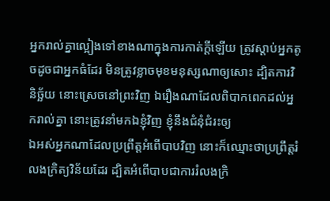អ្នករាល់គ្នាល្អៀងទៅខាងណាក្នុងការកាត់ក្តីឡើយ ត្រូវស្តាប់អ្នកតូចដូចជាអ្នកធំដែរ មិនត្រូវខ្លាចមុខមនុស្សណាឲ្យសោះ ដ្បិតការវិនិច្ឆ័យ នោះស្រេចនៅព្រះវិញ ឯរឿងណាដែលពិបាកពេកដល់អ្នករាល់គ្នា នោះត្រូវនាំមកឯខ្ញុំវិញ ខ្ញុំនឹងជំនុំជំរះឲ្យ
ឯអស់អ្នកណាដែលប្រព្រឹត្តអំពើបាបវិញ នោះក៏ឈ្មោះថាប្រព្រឹត្តរំលងក្រិត្យវិន័យដែរ ដ្បិតអំពើបាបជាការរំលងក្រិ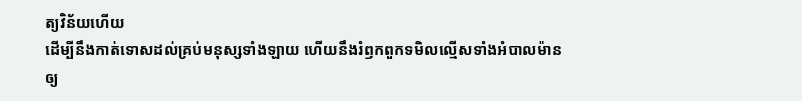ត្យវិន័យហើយ
ដើម្បីនឹងកាត់ទោសដល់គ្រប់មនុស្សទាំងឡាយ ហើយនឹងរំឭកពួកទមិលល្មើសទាំងអំបាលម៉ាន ឲ្យ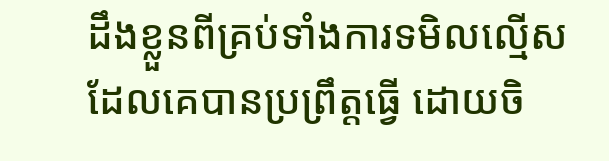ដឹងខ្លួនពីគ្រប់ទាំងការទមិលល្មើស ដែលគេបានប្រព្រឹត្តធ្វើ ដោយចិ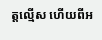ត្តល្មើស ហើយពីអ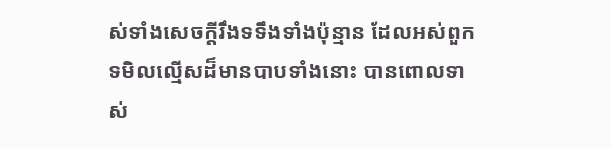ស់ទាំងសេចក្ដីរឹងទទឹងទាំងប៉ុន្មាន ដែលអស់ពួកទមិលល្មើសដ៏មានបាបទាំងនោះ បានពោលទាស់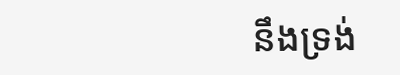នឹងទ្រង់